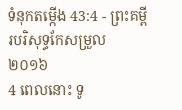ទំនុកតម្កើង 43:4 - ព្រះគម្ពីរបរិសុទ្ធកែសម្រួល ២០១៦
4 ពេលនោះ ទូ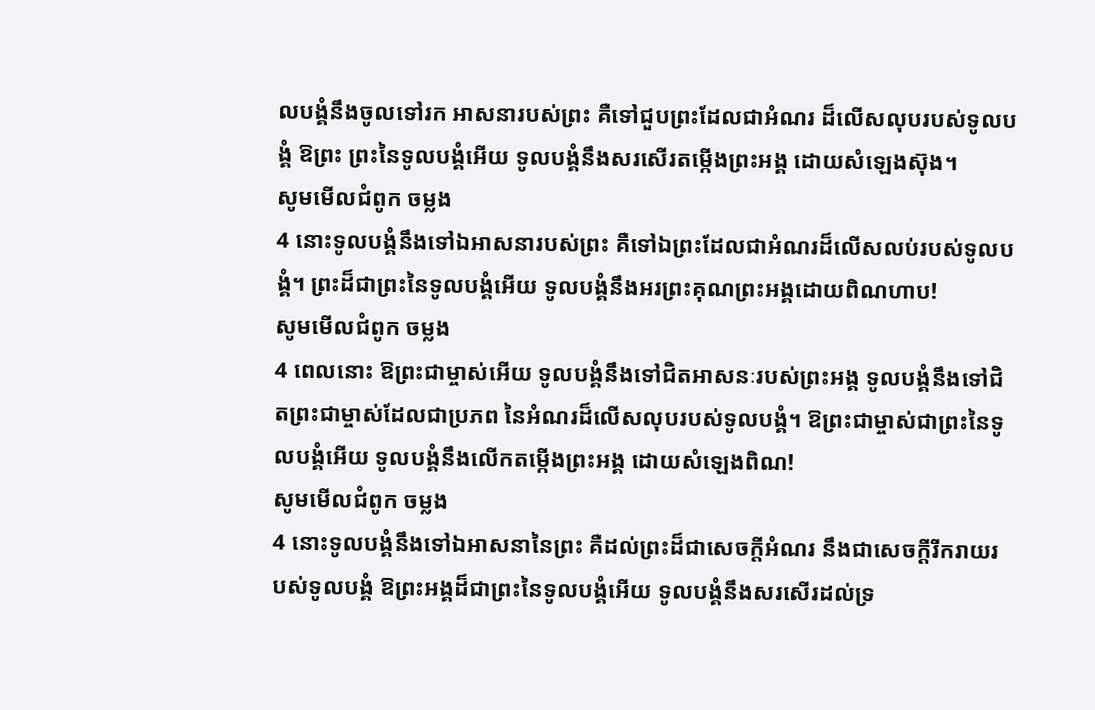លបង្គំនឹងចូលទៅរក អាសនារបស់ព្រះ គឺទៅជួបព្រះដែលជាអំណរ ដ៏លើសលុបរបស់ទូលបង្គំ ឱព្រះ ព្រះនៃទូលបង្គំអើយ ទូលបង្គំនឹងសរសើរតម្កើងព្រះអង្គ ដោយសំឡេងស៊ុង។
សូមមើលជំពូក ចម្លង
4 នោះទូលបង្គំនឹងទៅឯអាសនារបស់ព្រះ គឺទៅឯព្រះដែលជាអំណរដ៏លើសលប់របស់ទូលបង្គំ។ ព្រះដ៏ជាព្រះនៃទូលបង្គំអើយ ទូលបង្គំនឹងអរព្រះគុណព្រះអង្គដោយពិណហាប!
សូមមើលជំពូក ចម្លង
4 ពេលនោះ ឱព្រះជាម្ចាស់អើយ ទូលបង្គំនឹងទៅជិតអាសនៈរបស់ព្រះអង្គ ទូលបង្គំនឹងទៅជិតព្រះជាម្ចាស់ដែលជាប្រភព នៃអំណរដ៏លើសលុបរបស់ទូលបង្គំ។ ឱព្រះជាម្ចាស់ជាព្រះនៃទូលបង្គំអើយ ទូលបង្គំនឹងលើកតម្កើងព្រះអង្គ ដោយសំឡេងពិណ!
សូមមើលជំពូក ចម្លង
4 នោះទូលបង្គំនឹងទៅឯអាសនានៃព្រះ គឺដល់ព្រះដ៏ជាសេចក្ដីអំណរ នឹងជាសេចក្ដីរីករាយរបស់ទូលបង្គំ ឱព្រះអង្គដ៏ជាព្រះនៃទូលបង្គំអើយ ទូលបង្គំនឹងសរសើរដល់ទ្រ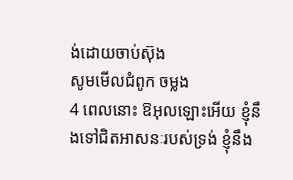ង់ដោយចាប់ស៊ុង
សូមមើលជំពូក ចម្លង
4 ពេលនោះ ឱអុលឡោះអើយ ខ្ញុំនឹងទៅជិតអាសនៈរបស់ទ្រង់ ខ្ញុំនឹង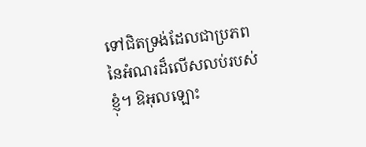ទៅជិតទ្រង់ដែលជាប្រភព នៃអំណរដ៏លើសលប់របស់ខ្ញុំ។ ឱអុលឡោះ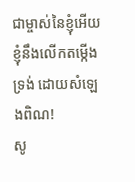ជាម្ចាស់នៃខ្ញុំអើយ ខ្ញុំនឹងលើកតម្កើងទ្រង់ ដោយសំឡេងពិណ!
សូ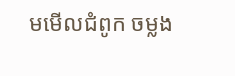មមើលជំពូក ចម្លង